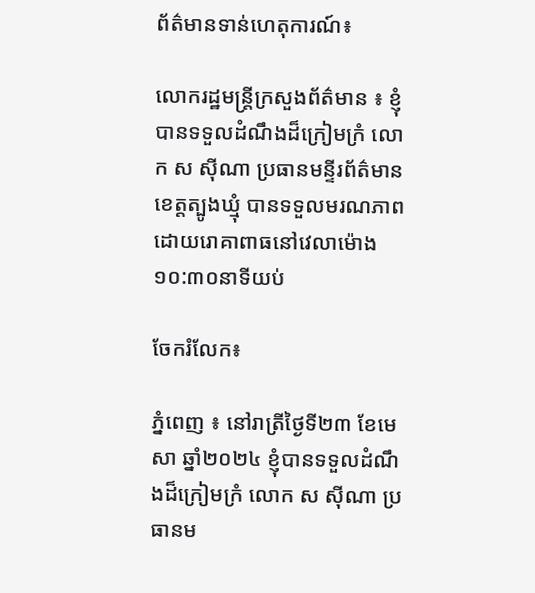ព័ត៌មានទាន់ហេតុការណ៍៖

លោករដ្ឋមន្ត្រីក្រសួងព័ត៌មាន ៖ ខ្ញុំបានទទួលដំណឹងដ៏ក្រៀមក្រំ លោក ស ស៊ីណា ប្រធានមន្ទីរព័ត៌មានខេត្តត្បូងឃ្មុំ បានទទួលមរណភាពដោយរោគាពាធនៅវេលាម៉ោង ១០:៣០នាទីយប់

ចែករំលែក៖

ភ្នំពេញ ៖ នៅរាត្រីថ្ងៃទី២៣ ខែមេសា ឆ្នាំ២០២៤ ខ្ញុំបានទទួលដំណឹងដ៏ក្រៀមក្រំ លោក ស ស៊ីណា ប្រធានម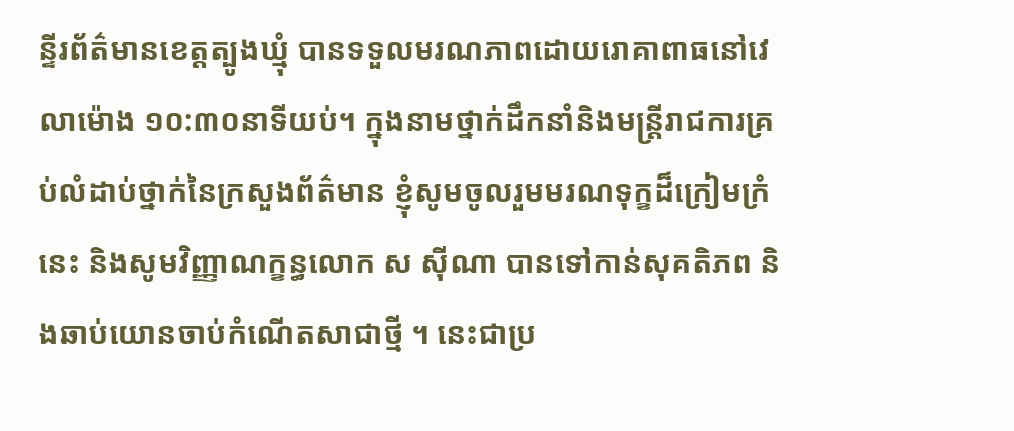ន្ទីរព័ត៌មានខេត្តត្បូងឃ្មុំ បានទទួលមរណភាពដោយរោគាពាធនៅវេលាម៉ោង ១០:៣០នាទីយប់។ ក្នុងនាមថ្នាក់ដឹកនាំនិងមន្ត្រីរាជការគ្រប់លំដាប់ថ្នាក់នៃក្រសួងព័ត៌មាន ខ្ញុំសូមចូលរួមមរណទុក្ខដ៏ក្រៀមក្រំនេះ និងសូមវិញ្ញាណក្ខន្ធលោក ស ស៊ីណា បានទៅកាន់សុគតិភព និងឆាប់យោនចាប់កំណើតសាជាថ្មី ។ នេះជាប្រ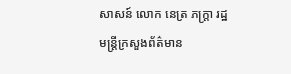សាសន៍ លោក នេត្រ ភក្ត្រា រដ្ឋមន្ត្រីក្រសួងព័ត៌មាន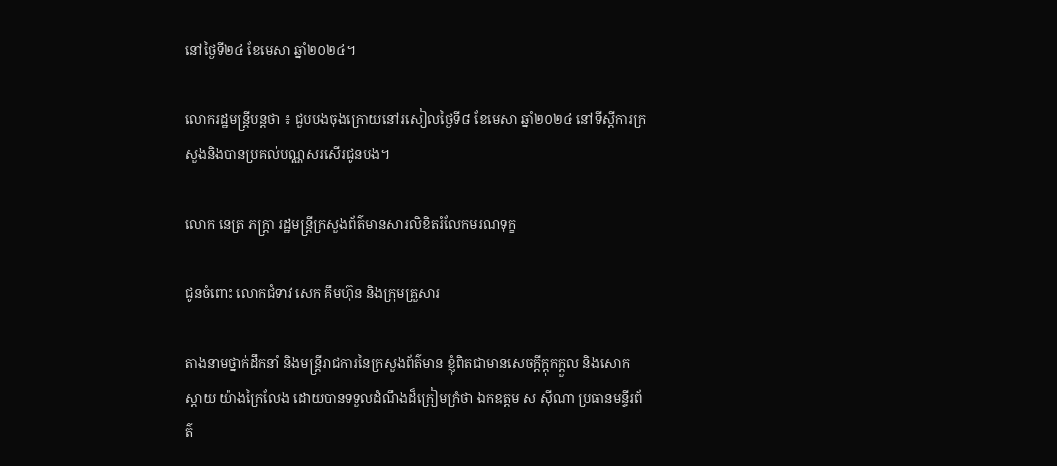នៅថ្ងៃទី២៤ ខែមេសា ឆ្នាំ២០២៤។

លោករដ្ឋមន្ត្រីបន្តថា ៖ ជួបបងចុងក្រោយនៅរសៀលថ្ងៃទី៨ ខែមេសា ឆ្នាំ២០២៤ នៅទីស្តីការក្រសួងនិងបានប្រគល់បណ្ណសរសើរជូនបង។

លោក នេត្រ ភក្ត្រា រដ្ឋមន្ត្រីក្រសួងព័ត៌មានសារលិខិតរំលែកមរណទុក្ខ

ជូនចំពោះ លោកជំទាវ សេក គឹមហ៊ុន និងក្រុមគ្រួសារ

តាងនាមថ្នាក់ដឹកនាំ និងមន្ត្រីរាជការនៃក្រសួងព័ត៌មាន ខ្ញុំពិតជាមានសេចក្ដីក្ដុកក្ដួល និងសោកស្តាយ យ៉ាងក្រៃលែង ដោយបានទទួលដំណឹងដ៏ក្រៀមក្រំថា ឯកឧត្តម ស ស៊ីណា ប្រធានមន្ទីរព័ត៌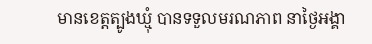មានខេត្តត្បូងឃ្មុំ បានទទួលមរណភាព នាថ្ងៃអង្គា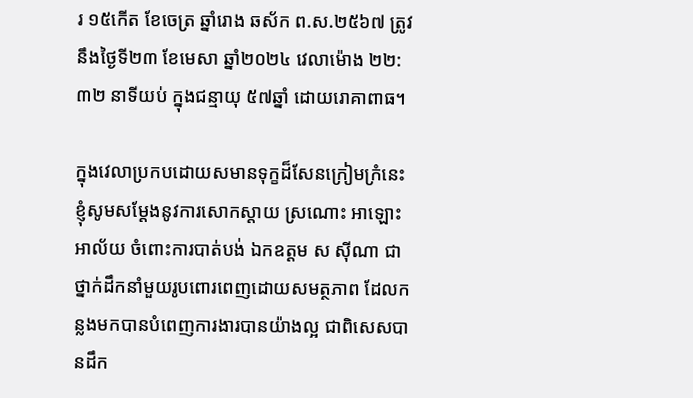រ ១៥កើត ខែចេត្រ ឆ្នាំរោង ឆស័ក ព.ស.២៥៦៧ ត្រូវនឹងថ្ងៃទី២៣ ខែមេសា ឆ្នាំ២០២៤ វេលាម៉ោង ២២:៣២ នាទីយប់ ក្នុងជន្មាយុ ៥៧ឆ្នាំ ដោយរោគាពាធ។

ក្នុងវេលាប្រកបដោយសមានទុក្ខដ៏សែនក្រៀមក្រំនេះ ខ្ញុំសូមសម្តែងនូវការសោកស្តាយ ស្រណោះ អាឡោះអាល័យ ចំពោះការបាត់បង់ ឯកឧត្តម ស ស៊ីណា ជាថ្នាក់ដឹកនាំមួយរូបពោរពេញដោយសមត្ថភាព ដែលកន្លងមកបានបំពេញការងារបានយ៉ាងល្អ ជាពិសេសបានដឹក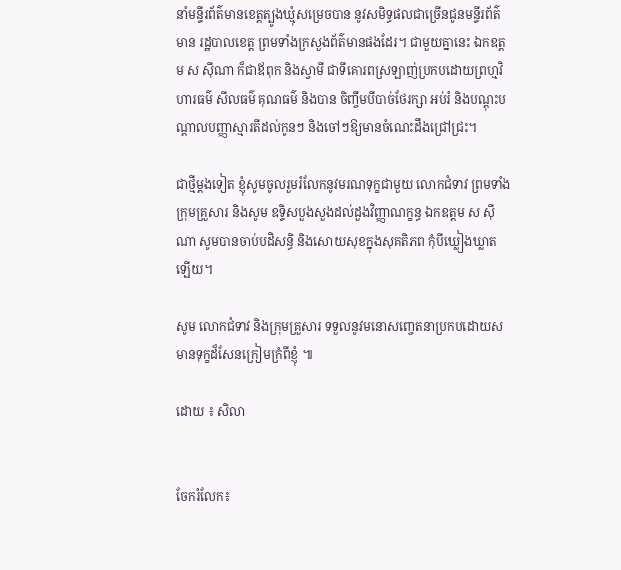នាំមន្ទីរព័ត៌មានខេត្តត្បូងឃ្មុំសម្រេចបាន នូវសមិទ្ធផលជាច្រើនជូនមន្ទីរព័ត៌មាន រដ្ឋបាលខេត្ត ព្រមទាំងក្រសួងព័ត៌មានផងដែរ។ ជាមួយគ្នានេះ ឯកឧត្តម ស ស៊ីណា ក៏ជាឪពុក និងស្វាមី ជាទីគោរពស្រឡាញ់ប្រកបដោយព្រហ្មវិហារធម៌ សីលធម៌ គុណធម៌ និងបាន ចិញ្ចឹមបីបាច់ថែរក្សា អប់រំ និងបណ្តុះបណ្តាលបញ្ញាស្មារតីដល់កូនៗ និងចៅៗឱ្យមានចំណេះដឹងជ្រៅជ្រះ។

ជាថ្មីម្តងទៀត ខ្ញុំសូមចូលរួមរំលែកនូវមរណទុក្ខជាមួយ លោកជំទាវ ព្រមទាំងក្រុមគ្រួសារ និងសូម ឧទ្ទិសបួងសួងដល់ដួងវិញ្ញាណក្ខន្ធ ឯកឧត្តម ស ស៊ីណា សូមបានចាប់បដិសន្ធិ និងសោយសុខក្នុងសុគតិភព កុំបីឃ្លៀងឃ្លាតឡើយ។

សូម លោកជំទាវ និងក្រុមគ្រួសារ ទទួលនូវមនោសញ្ចេតនាប្រកបដោយសមានទុក្ខដ៏សែនក្រៀមក្រំពីខ្ញុំ ៕

ដោយ ៖ សិលា


ចែករំលែក៖